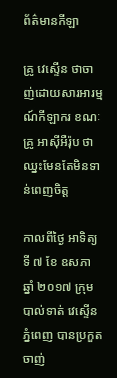ព័ត៌មានកីឡា

គ្រូ វេស្ទើន ថាចាញ់ដោយសារអារម្មណ៍កីឡាករ ខណៈគ្រូ អាស៊ីអឺរ៉ុប ថាឈ្នះមែនតែមិនទាន់ពេញចិត្ត

កាលពីថ្ងៃ អាទិត្យ ទី ៧ ខែ ឧសភា ឆ្នាំ ២០១៧ ក្រុមបាល់ទាត់ វេស្ទើនភ្នំពេញ បានប្រកួតចាញ់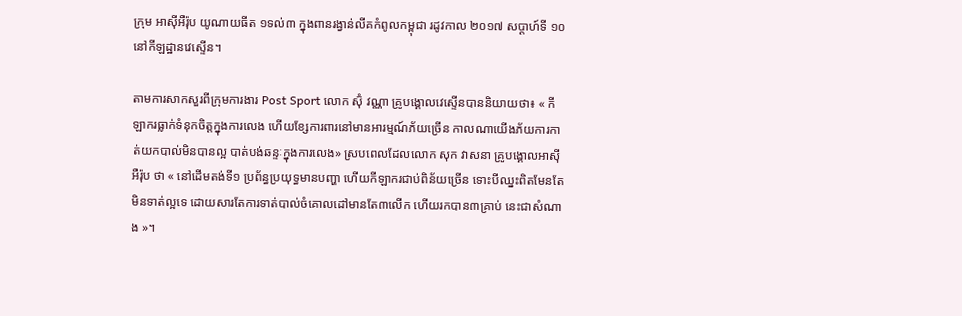ក្រុម អាស៊ីអឺរ៉ុប យូណាយធីត ១ទល់៣ ក្នុងពានរង្វាន់លីគកំពូលកម្ពុជា រដូវកាល ២០១៧ សប្តាហ៍ទី ១០ នៅកីឡដ្ឋានវេស្ទើន។

តាមការសាកសួរពីក្រុមការងារ Post Sport លោក ស៊ុំ វណ្ណា គ្រូបង្គោលវេស្ទើនបាននិយាយថា៖ « កីឡាករធ្លាក់ទំនុកចិត្តក្នុងការលេង ហើយខ្សែការពារនៅមានអារម្មណ៍ភ័យច្រើន កាលណាយើងភ័យការកាត់យកបាល់មិនបានល្អ បាត់បង់ឆន្ទៈក្នុងការលេង» ស្របពេលដែលលោក សុក វាសនា គ្រូបង្គោលអាស៊ីអឺរ៉ុប ថា « នៅដើមតង់ទី១ ប្រព័ន្ធប្រយុទ្ធមានបញ្ហា ហើយកីឡាករជាប់ពិន័យច្រើន ទោះបីឈ្នះពិតមែនតែមិនទាត់ល្អទេ ដោយសារតែការទាត់បាល់ចំគោលដៅមានតែ៣លើក ហើយរកបាន៣គ្រាប់ នេះជាសំណាង »។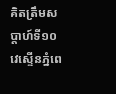គិតត្រឹមសប្តាហ៍ទី១០ វេស្ទើនភ្នំពេ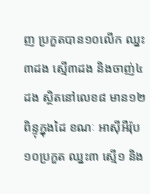ញ ប្រកួតបាន១០លើក ឈ្នះ៣ដង ស្មើ៣ដង និងចាញ់៤ដង ស្ថិតនៅលេខ៨ មាន១២ពិន្ទុក្នុងដៃ ខណៈ អាស៊ីអឺរ៉ុប ១០ប្រកួត ឈ្នះ៣ ស្មើ១ និង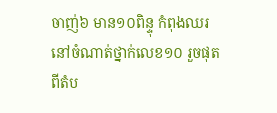ចាញ់៦ មាន១០ពិន្ទុ កំពុងឈរនៅចំណាត់ថ្នាក់លេខ១០ រួចផុតពីតំប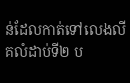ន់ដែលកាត់ទៅលេងលីគលំដាប់ទី២ ប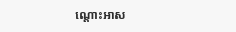ណ្តោះអាស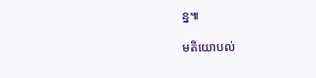ន្ន៕

មតិយោបល់